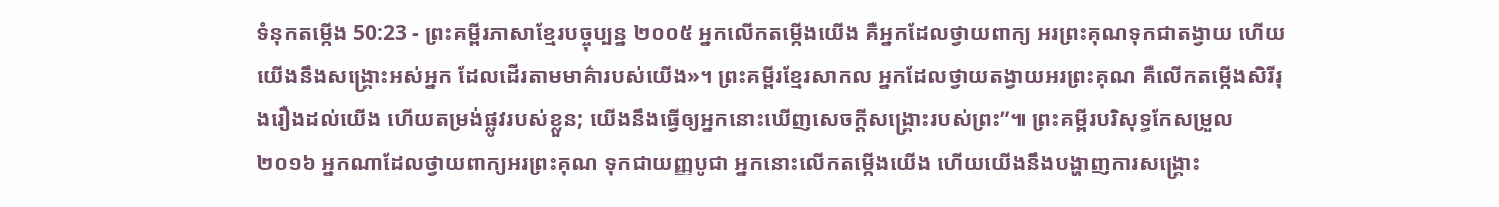ទំនុកតម្កើង 50:23 - ព្រះគម្ពីរភាសាខ្មែរបច្ចុប្បន្ន ២០០៥ អ្នកលើកតម្កើងយើង គឺអ្នកដែលថ្វាយពាក្យ អរព្រះគុណទុកជាតង្វាយ ហើយយើងនឹងសង្គ្រោះអស់អ្នក ដែលដើរតាមមាគ៌ារបស់យើង»។ ព្រះគម្ពីរខ្មែរសាកល អ្នកដែលថ្វាយតង្វាយអរព្រះគុណ គឺលើកតម្កើងសិរីរុងរឿងដល់យើង ហើយតម្រង់ផ្លូវរបស់ខ្លួន; យើងនឹងធ្វើឲ្យអ្នកនោះឃើញសេចក្ដីសង្គ្រោះរបស់ព្រះ”៕ ព្រះគម្ពីរបរិសុទ្ធកែសម្រួល ២០១៦ អ្នកណាដែលថ្វាយពាក្យអរព្រះគុណ ទុកជាយញ្ញបូជា អ្នកនោះលើកតម្កើងយើង ហើយយើងនឹងបង្ហាញការសង្គ្រោះ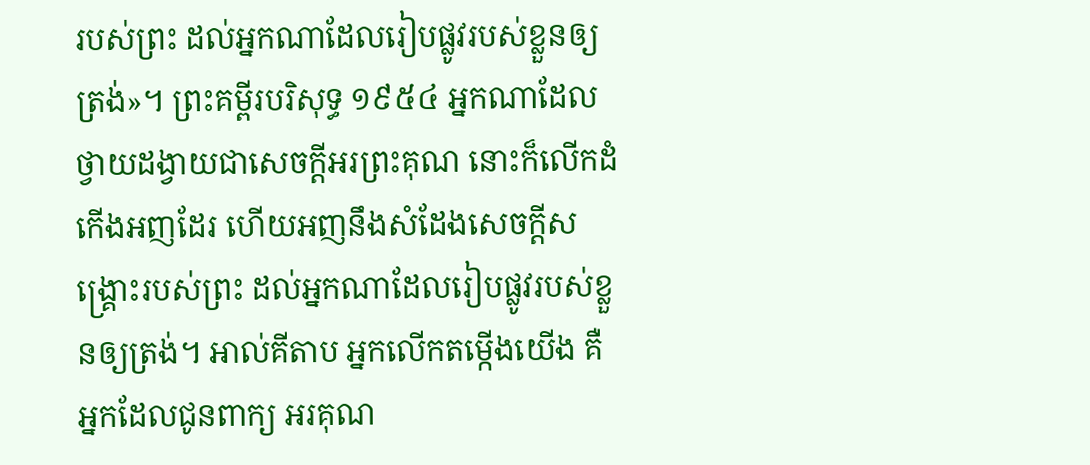របស់ព្រះ ដល់អ្នកណាដែលរៀបផ្លូវរបស់ខ្លួនឲ្យត្រង់»។ ព្រះគម្ពីរបរិសុទ្ធ ១៩៥៤ អ្នកណាដែលថ្វាយដង្វាយជាសេចក្ដីអរព្រះគុណ នោះក៏លើកដំកើងអញដែរ ហើយអញនឹងសំដែងសេចក្ដីសង្គ្រោះរបស់ព្រះ ដល់អ្នកណាដែលរៀបផ្លូវរបស់ខ្លួនឲ្យត្រង់។ អាល់គីតាប អ្នកលើកតម្កើងយើង គឺអ្នកដែលជូនពាក្យ អរគុណ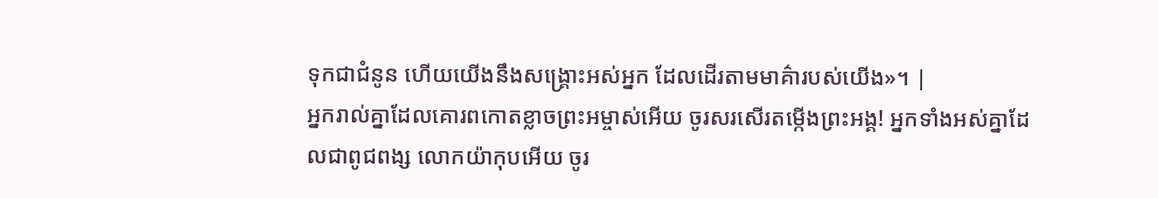ទុកជាជំនូន ហើយយើងនឹងសង្គ្រោះអស់អ្នក ដែលដើរតាមមាគ៌ារបស់យើង»។ |
អ្នករាល់គ្នាដែលគោរពកោតខ្លាចព្រះអម្ចាស់អើយ ចូរសរសើរតម្កើងព្រះអង្គ! អ្នកទាំងអស់គ្នាដែលជាពូជពង្ស លោកយ៉ាកុបអើយ ចូរ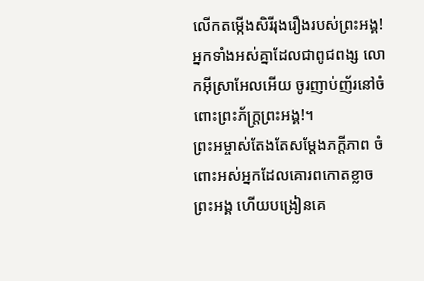លើកតម្កើងសិរីរុងរឿងរបស់ព្រះអង្គ! អ្នកទាំងអស់គ្នាដែលជាពូជពង្ស លោកអ៊ីស្រាអែលអើយ ចូរញាប់ញ័រនៅចំពោះព្រះភ័ក្ត្រព្រះអង្គ!។
ព្រះអម្ចាស់តែងតែសម្តែងភក្ដីភាព ចំពោះអស់អ្នកដែលគោរពកោតខ្លាចព្រះអង្គ ហើយបង្រៀនគេ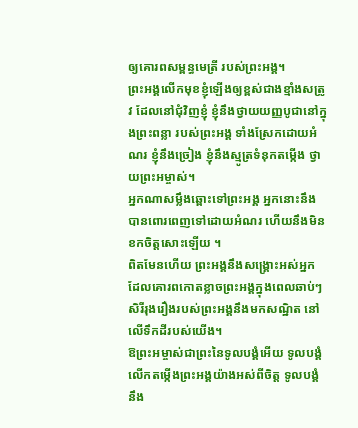ឲ្យគោរពសម្ពន្ធមេត្រី របស់ព្រះអង្គ។
ព្រះអង្គលើកមុខខ្ញុំឡើងឲ្យខ្ពស់ជាងខ្មាំងសត្រូវ ដែលនៅជុំវិញខ្ញុំ ខ្ញុំនឹងថ្វាយយញ្ញបូជានៅក្នុងព្រះពន្លា របស់ព្រះអង្គ ទាំងស្រែកដោយអំណរ ខ្ញុំនឹងច្រៀង ខ្ញុំនឹងស្មូត្រទំនុកតម្កើង ថ្វាយព្រះអម្ចាស់។
អ្នកណាសម្លឹងឆ្ពោះទៅព្រះអង្គ អ្នកនោះនឹងបានពោរពេញទៅដោយអំណរ ហើយនឹងមិនខកចិត្តសោះឡើយ ។
ពិតមែនហើយ ព្រះអង្គនឹងសង្គ្រោះអស់អ្នក ដែលគោរពកោតខ្លាចព្រះអង្គក្នុងពេលឆាប់ៗ សិរីរុងរឿងរបស់ព្រះអង្គនឹងមកសណ្ឋិត នៅលើទឹកដីរបស់យើង។
ឱព្រះអម្ចាស់ជាព្រះនៃទូលបង្គំអើយ ទូលបង្គំលើកតម្កើងព្រះអង្គយ៉ាងអស់ពីចិត្ត ទូលបង្គំនឹង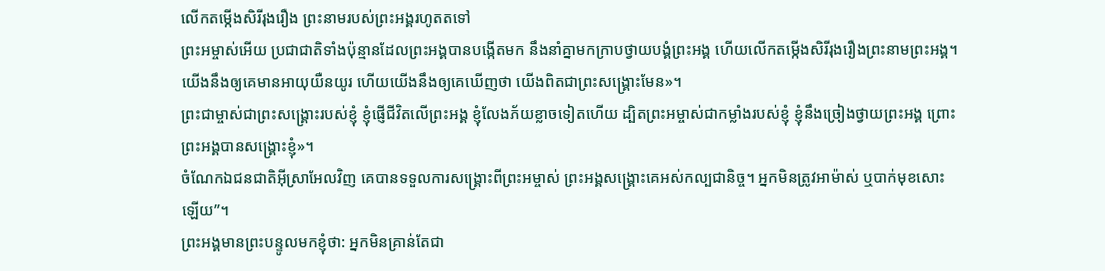លើកតម្កើងសិរីរុងរឿង ព្រះនាមរបស់ព្រះអង្គរហូតតទៅ
ព្រះអម្ចាស់អើយ ប្រជាជាតិទាំងប៉ុន្មានដែលព្រះអង្គបានបង្កើតមក នឹងនាំគ្នាមកក្រាបថ្វាយបង្គំព្រះអង្គ ហើយលើកតម្កើងសិរីរុងរឿងព្រះនាមព្រះអង្គ។
យើងនឹងឲ្យគេមានអាយុយឺនយូរ ហើយយើងនឹងឲ្យគេឃើញថា យើងពិតជាព្រះសង្គ្រោះមែន»។
ព្រះជាម្ចាស់ជាព្រះសង្គ្រោះរបស់ខ្ញុំ ខ្ញុំផ្ញើជីវិតលើព្រះអង្គ ខ្ញុំលែងភ័យខ្លាចទៀតហើយ ដ្បិតព្រះអម្ចាស់ជាកម្លាំងរបស់ខ្ញុំ ខ្ញុំនឹងច្រៀងថ្វាយព្រះអង្គ ព្រោះព្រះអង្គបានសង្គ្រោះខ្ញុំ»។
ចំណែកឯជនជាតិអ៊ីស្រាអែលវិញ គេបានទទួលការសង្គ្រោះពីព្រះអម្ចាស់ ព្រះអង្គសង្គ្រោះគេអស់កល្បជានិច្ច។ អ្នកមិនត្រូវអាម៉ាស់ ឬបាក់មុខសោះឡើយ”។
ព្រះអង្គមានព្រះបន្ទូលមកខ្ញុំថា: អ្នកមិនគ្រាន់តែជា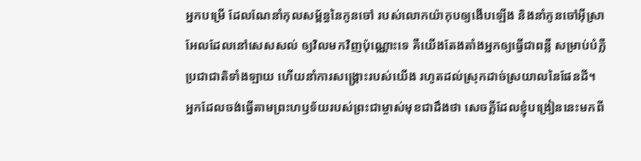អ្នកបម្រើ ដែលណែនាំកុលសម្ព័ន្ធនៃកូនចៅ របស់លោកយ៉ាកុបឲ្យងើបឡើង និងនាំកូនចៅអ៊ីស្រាអែលដែលនៅសេសសល់ ឲ្យវិលមកវិញប៉ុណ្ណោះទេ គឺយើងតែងតាំងអ្នកឲ្យធ្វើជាពន្លឺ សម្រាប់បំភ្លឺប្រជាជាតិទាំងឡាយ ហើយនាំការសង្គ្រោះរបស់យើង រហូតដល់ស្រុកដាច់ស្រយាលនៃផែនដី។
អ្នកដែលចង់ធ្វើតាមព្រះហឫទ័យរបស់ព្រះជាម្ចាស់មុខជាដឹងថា សេចក្ដីដែលខ្ញុំបង្រៀននេះមកពី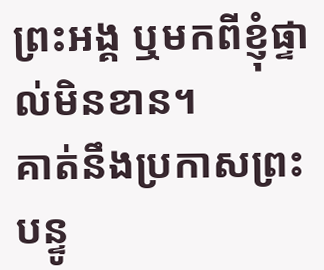ព្រះអង្គ ឬមកពីខ្ញុំផ្ទាល់មិនខាន។
គាត់នឹងប្រកាសព្រះបន្ទូ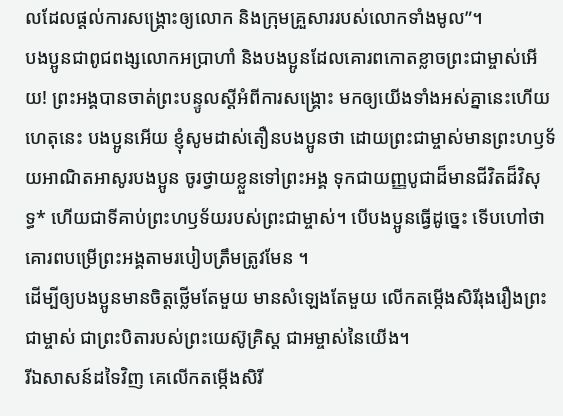លដែលផ្ដល់ការសង្គ្រោះឲ្យលោក និងក្រុមគ្រួសាររបស់លោកទាំងមូល”។
បងប្អូនជាពូជពង្សលោកអប្រាហាំ និងបងប្អូនដែលគោរពកោតខ្លាចព្រះជាម្ចាស់អើយ! ព្រះអង្គបានចាត់ព្រះបន្ទូលស្ដីអំពីការសង្គ្រោះ មកឲ្យយើងទាំងអស់គ្នានេះហើយ
ហេតុនេះ បងប្អូនអើយ ខ្ញុំសូមដាស់តឿនបងប្អូនថា ដោយព្រះជាម្ចាស់មានព្រះហឫទ័យអាណិតអាសូរបងប្អូន ចូរថ្វាយខ្លួនទៅព្រះអង្គ ទុកជាយញ្ញបូជាដ៏មានជីវិតដ៏វិសុទ្ធ* ហើយជាទីគាប់ព្រះហឫទ័យរបស់ព្រះជាម្ចាស់។ បើបងប្អូនធ្វើដូច្នេះ ទើបហៅថាគោរពបម្រើព្រះអង្គតាមរបៀបត្រឹមត្រូវមែន ។
ដើម្បីឲ្យបងប្អូនមានចិត្តថ្លើមតែមួយ មានសំឡេងតែមួយ លើកតម្កើងសិរីរុងរឿងព្រះជាម្ចាស់ ជាព្រះបិតារបស់ព្រះយេស៊ូគ្រិស្ត ជាអម្ចាស់នៃយើង។
រីឯសាសន៍ដទៃវិញ គេលើកតម្កើងសិរី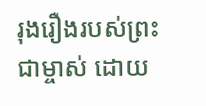រុងរឿងរបស់ព្រះជាម្ចាស់ ដោយ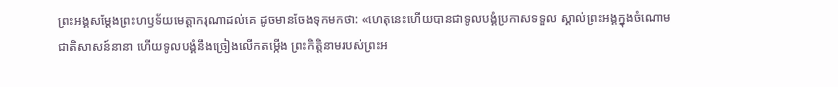ព្រះអង្គសម្តែងព្រះហឫទ័យមេត្តាករុណាដល់គេ ដូចមានចែងទុកមកថា: «ហេតុនេះហើយបានជាទូលបង្គំប្រកាសទទួល ស្គាល់ព្រះអង្គក្នុងចំណោមជាតិសាសន៍នានា ហើយទូលបង្គំនឹងច្រៀងលើកតម្កើង ព្រះកិត្តិនាមរបស់ព្រះអ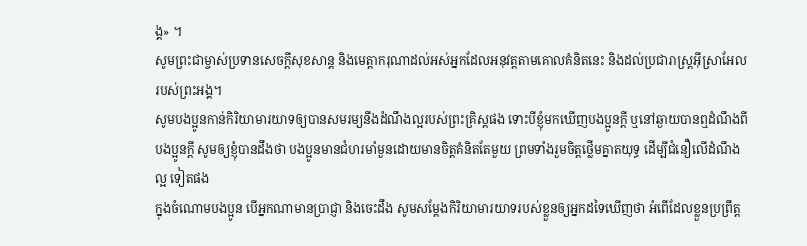ង្គ» ។
សូមព្រះជាម្ចាស់ប្រទានសេចក្ដីសុខសាន្ត និងមេត្តាករុណាដល់អស់អ្នកដែលអនុវត្តតាមគោលគំនិតនេះ និងដល់ប្រជារាស្ត្រអ៊ីស្រាអែលរបស់ព្រះអង្គ។
សូមបងប្អូនកាន់កិរិយាមារយាទឲ្យបានសមរម្យនឹងដំណឹងល្អរបស់ព្រះគ្រិស្តផង ទោះបីខ្ញុំមកឃើញបងប្អូនក្ដី ឬនៅឆ្ងាយបានឮដំណឹងពីបងប្អូនក្ដី សូមឲ្យខ្ញុំបានដឹងថា បងប្អូនមានជំហរមាំមួនដោយមានចិត្តគំនិតតែមួយ ព្រមទាំងរួមចិត្តថ្លើមគ្នាតយុទ្ធ ដើម្បីជំនឿលើដំណឹងល្អ ទៀតផង
ក្នុងចំណោមបងប្អូន បើអ្នកណាមានប្រាជ្ញា និងចេះដឹង សូមសម្តែងកិរិយាមារយាទរបស់ខ្លួនឲ្យអ្នកដទៃឃើញថា អំពើដែលខ្លួនប្រព្រឹត្ត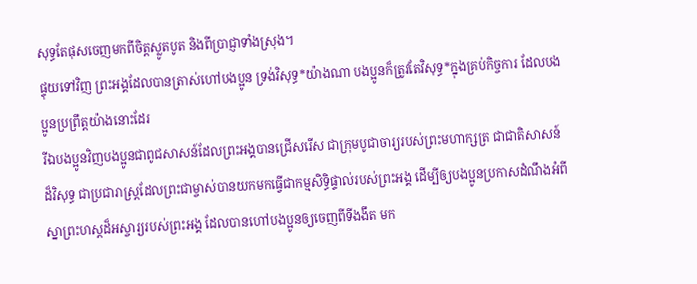សុទ្ធតែផុសចេញមកពីចិត្តស្លូតបូត និងពីប្រាជ្ញាទាំងស្រុង។
ផ្ទុយទៅវិញ ព្រះអង្គដែលបានត្រាស់ហៅបងប្អូន ទ្រង់វិសុទ្ធ*យ៉ាងណា បងប្អូនក៏ត្រូវតែវិសុទ្ធ*ក្នុងគ្រប់កិច្ចការ ដែលបងប្អូនប្រព្រឹត្តយ៉ាងនោះដែរ
រីឯបងប្អូនវិញបងប្អូនជាពូជសាសន៍ដែលព្រះអង្គបានជ្រើសរើស ជាក្រុមបូជាចារ្យរបស់ព្រះមហាក្សត្រ ជាជាតិសាសន៍ដ៏វិសុទ្ធ ជាប្រជារាស្ដ្រដែលព្រះជាម្ចាស់បានយកមកធ្វើជាកម្មសិទ្ធិផ្ទាល់របស់ព្រះអង្គ ដើម្បីឲ្យបងប្អូនប្រកាសដំណឹងអំពីស្នាព្រះហស្ដដ៏អស្ចារ្យរបស់ព្រះអង្គ ដែលបានហៅបងប្អូនឲ្យចេញពីទីងងឹត មក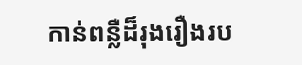កាន់ពន្លឺដ៏រុងរឿងរប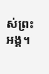ស់ព្រះអង្គ។